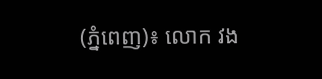(ភ្នំពេញ)៖ លោក វង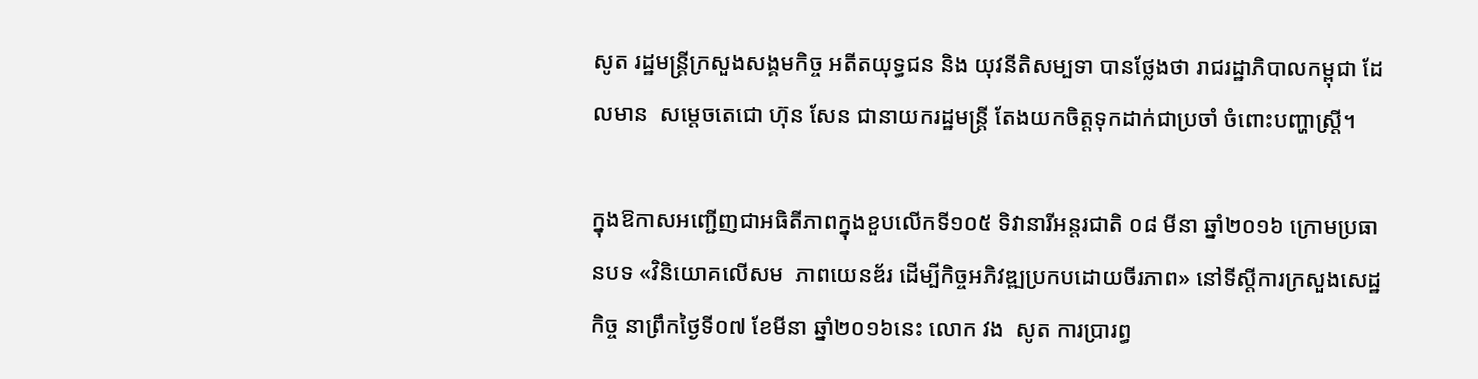សូត រដ្ឋមន្រ្តីក្រសួងសង្គមកិច្ច អតីតយុទ្ធជន និង យុវនីតិសម្បទា បានថ្លែងថា រាជរដ្ឋាភិបាលកម្ពុជា ដែលមាន  សម្តេចតេជោ ហ៊ុន សែន ជានាយករដ្ឋមន្រ្តី តែងយកចិត្តទុកដាក់ជាប្រចាំ ចំពោះបញ្ហាស្រ្តី។

ក្នុងឱកាសអញ្ជើញជាអធិតីភាពក្នុងខួបលើកទី១០៥ ទិវានារីអន្តរជាតិ ០៨ មីនា ឆ្នាំ២០១៦ ក្រោមប្រធានបទ «វិនិយោគលើសម  ភាពយេនឌ័រ ដើម្បីកិច្ចអភិវឌ្ឍប្រកបដោយចីរភាព» នៅទីស្តីការក្រសួងសេដ្ឋកិច្ច នាព្រឹកថ្ងៃទី០៧ ខែមីនា ឆ្នាំ២០១៦នេះ លោក វង  សូត ការប្រារព្ធ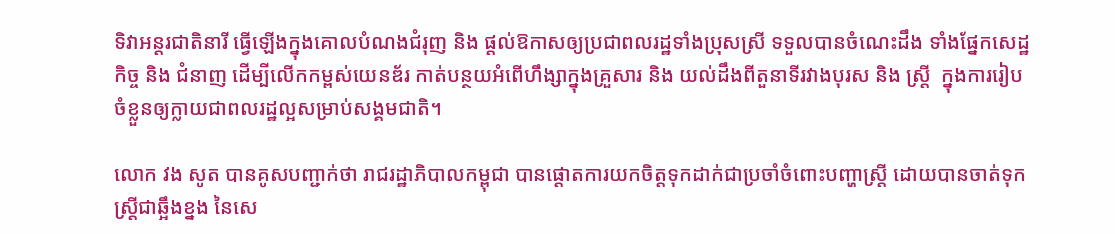ទិវាអន្តរជាតិនារី ធ្វើឡើងក្នុងគោលបំណងជំរុញ និង ផ្តល់ឱកាសឲ្យប្រជាពលរដ្ឋទាំងប្រុសស្រី ទទួលបានចំណេះដឹង ទាំងផ្នែកសេដ្ឋកិច្ច និង ជំនាញ ដើម្បីលើកកម្ពស់យេនឌ័រ កាត់បន្ថយអំពើហឹង្សាក្នុងគ្រួសារ និង យល់ដឹងពីតួនាទីរវាងបុរស និង ស្រី្ត  ក្នុងការរៀបចំខ្លួនឲ្យក្លាយជាពលរដ្ឋល្អសម្រាប់សង្គមជាតិ។

លោក វង សូត បានគូសបញ្ជាក់ថា រាជរដ្ឋាភិបាលកម្ពុជា បានផ្តោតការយកចិត្តទុកដាក់ជាប្រចាំចំពោះបញ្ហាស្រី្ត ដោយបានចាត់ទុក ស្រ្តីជាឆ្អឹងខ្នង នៃសេ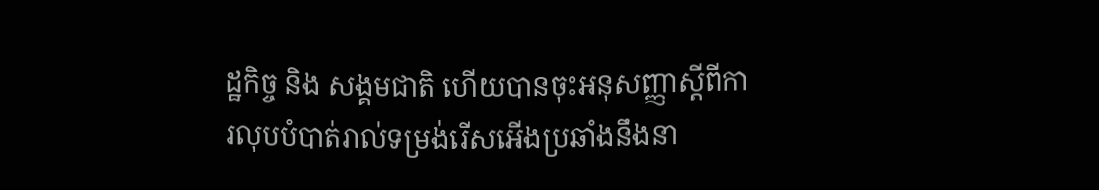ដ្ឋកិច្ច និង សង្គមជាតិ ហើយបានចុះអនុសញ្ញាស្តីពីការលុបបំបាត់រាល់ទម្រង់រើសអើងប្រឆាំងនឹងនា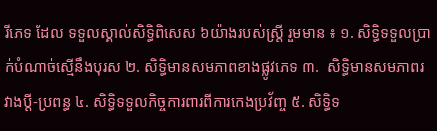រីភេទ ដែល ទទួលស្គាល់សិទ្ធិពិសេស ៦យ៉ាងរបស់ស្រ្តី រួមមាន ៖ ១. សិទ្ធិទទួលប្រាក់បំណាច់ស្មើនឹងបុរស ២. សិទ្ធិមានសមភាពខាងផ្លូវភេទ ៣.  សិទ្ធិមានសមភាពរវាងប្តី-ប្រពន្ធ ៤. សិទ្ធិទទួលកិច្ចការពារពីការកេងប្រវ័ញ្ច ៥. សិទ្ធិទ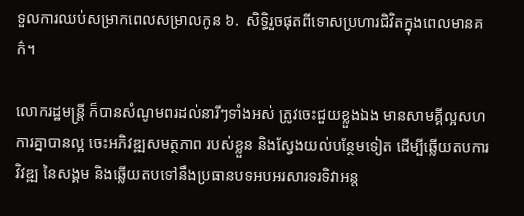ទួលការឈប់សម្រាកពេលសម្រាលកូន ៦.  សិទ្ធិរួចផុតពីទោសប្រហារជិវិតក្នុងពេលមានគក៌។

លោករដ្ឋមន្រ្តី ក៏បានសំណូមពរដល់នារីៗទាំងអស់ ត្រូវចេះជួយខ្លួងឯង មានសាមគ្គីល្អសហការគ្នាបានល្អ ចេះអភិវឌ្ឍសមត្ថភាព របស់ខ្លួន និងស្វែងយល់បន្ថែមទៀត ដើម្បីឆ្លើយតបការវិវឌ្ឍ នៃសង្គម និងឆ្លើយតបទៅនឹងប្រធានបទអបអរសារទរទិវាអន្ត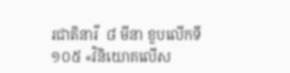រជាតិនារី  ៨ មីនា ខួបលើកទី ១០៥ «វិនិយោគលើស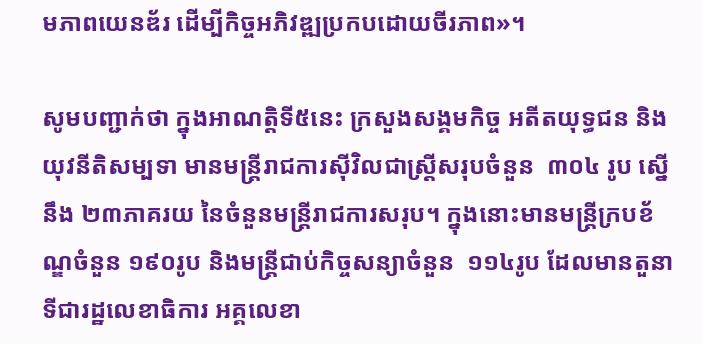មភាពយេនឌ័រ ដើម្បីកិច្ចអភិវឌ្ឍប្រកបដោយចីរភាព»។

សូមបញ្ជាក់ថា ក្នុងអាណត្តិទី៥នេះ ក្រសួងសង្គមកិច្ច អតីតយុទ្ធជន និងយុវនីតិសម្បទា មានមន្ត្រីរាជការស៊ីវិលជាស្ត្រីសរុបចំនួន  ៣០៤ រូប ស្នើនឹង ២៣ភាគរយ នៃចំនួនមន្ត្រីរាជការសរុប។ ក្នុងនោះមានមន្ត្រីក្របខ័ណ្ឌចំនួន ១៩០រូប និងមន្ត្រីជាប់កិច្ចសន្យាចំនួន  ១១៤រូប ដែលមានតួនាទីជារដ្ឋលេខាធិការ អគ្គលេខា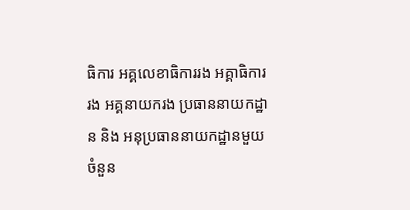ធិការ អគ្គលេខាធិការរង អគ្គាធិការរង អគ្គនាយករង ប្រធាននាយកដ្ឋាន និង អនុប្រធាននាយកដ្ឋានមួយចំនួន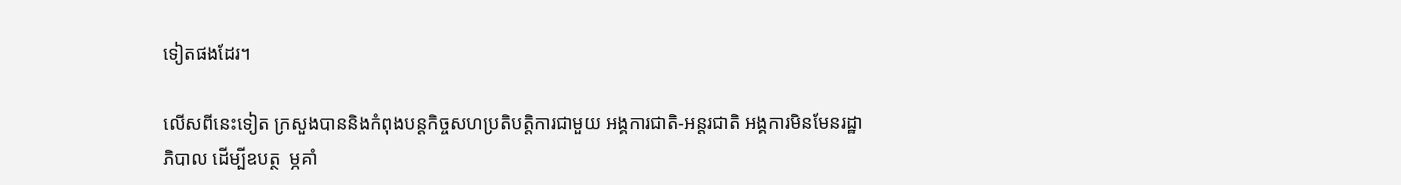ទៀតផងដែរ។

លើសពីនេះទៀត ក្រសួងបាននិងកំពុងបន្តកិច្ចសហប្រតិបត្តិការជាមួយ អង្គការជាតិ-អន្តរជាតិ អង្គការមិនមែនរដ្ឋាភិបាល ដើម្បីឧបត្ថ  ម្ភគាំ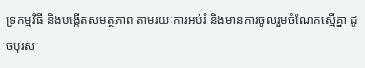ទ្រកម្មវិធី និងបង្កើតសមត្ថភាព តាមរយៈការអប់រំ និងមានការចូលរួមចំណែកស្មើគ្នា ដូចបុរស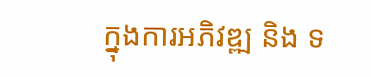ក្នុងការអភិវឌ្ឍ និង ទ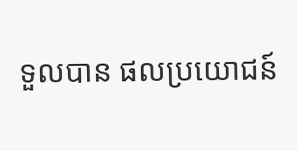ទួលបាន ផលប្រយោជន៍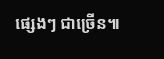ផ្សេងៗ ជាច្រើន៕